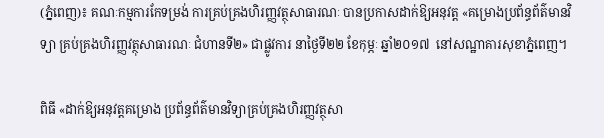(ភ្នំពេញ)៖ គណៈកម្មការកែទម្រង់ ការគ្រប់គ្រងហិរញ្ញវត្ថុសាធារណៈ បានប្រកាសដាក់ឱ្យអនុវត្ត «គម្រោងប្រព័ន្ធព័ត៌មានវិទ្យា គ្រប់គ្រងហិរញ្ញវត្ថុសាធារណៈ ជំហានទី២» ជាផ្លូវការ នាថ្ងៃទី២២ ខែកុម្ភៈ ឆ្នាំ២០១៧  នៅសណ្ឋាគារសុខាភ្នំពេញ។

ពិធី «ដាក់ឱ្យអនុវត្តគម្រោង ប្រព័ន្ធព័ត៌មានវិទ្យាគ្រប់គ្រងហិរញ្ញវត្ថុសា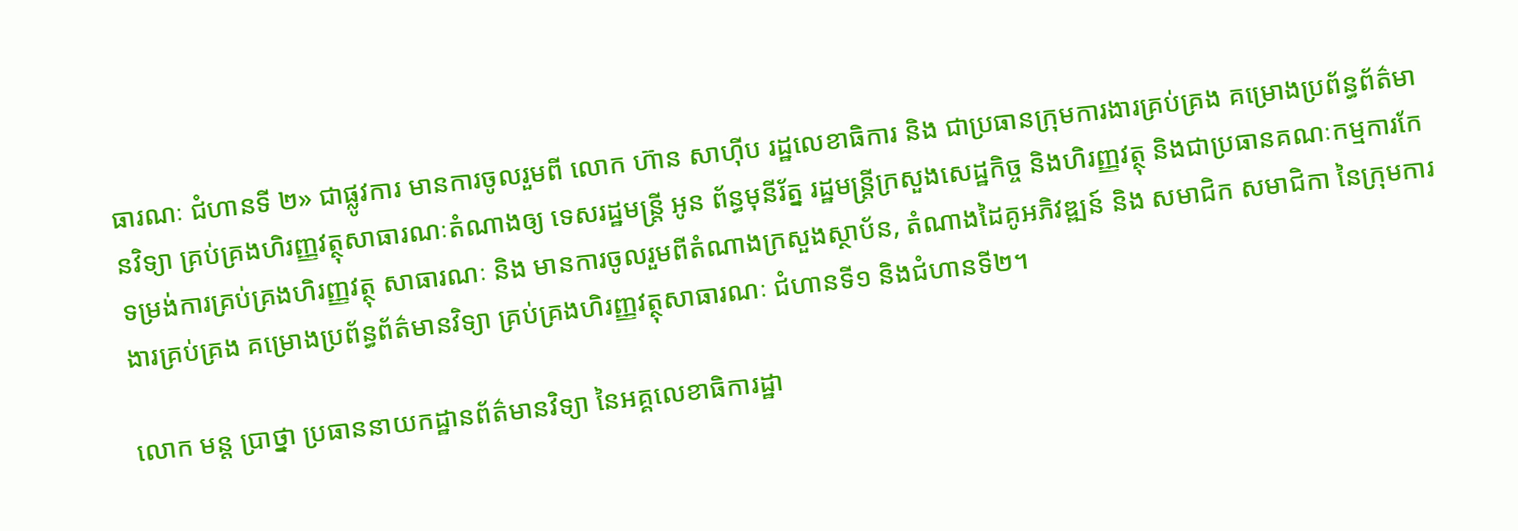ធារណៈ ជំហានទី ២» ជាផ្លូវការ មានការចូលរួមពី លោក ហ៊ាន សាហ៊ីប រដ្ឋលេខាធិការ និង ជាប្រធានក្រុមការងារគ្រប់គ្រង គម្រោងប្រព័ន្ធព័ត៌មានវិទ្យា គ្រប់គ្រងហិរញ្ញវត្ថុសាធារណៈតំណាងឲ្យ ទេសរដ្ឋមន្រ្តី អូន ព័ន្ធមុនីរ័ត្ន រដ្ឋមន្រ្តីក្រសួងសេដ្ឋកិច្ច និងហិរញ្ញវត្ថុ និងជាប្រធានគណៈកម្មការកែទម្រង់ការគ្រប់គ្រងហិរញ្ញវត្ថុ សាធារណៈ និង មានការចូលរួមពីតំណាងក្រសួងស្ថាប័ន, តំណាងដៃគូអភិវឌ្ឍន៍ និង សមាជិក សមាជិកា នៃក្រុមការងារគ្រប់គ្រង គម្រោងប្រព័ន្ធព័ត៌មានវិទ្យា គ្រប់គ្រងហិរញ្ញវត្ថុសាធារណៈ ជំហានទី១ និងជំហានទី២។

លោក មន្ត ប្រាថ្នា ប្រធាននាយកដ្ឋានព័ត៌មានវិទ្យា នៃអគ្គលេខាធិការដ្ឋា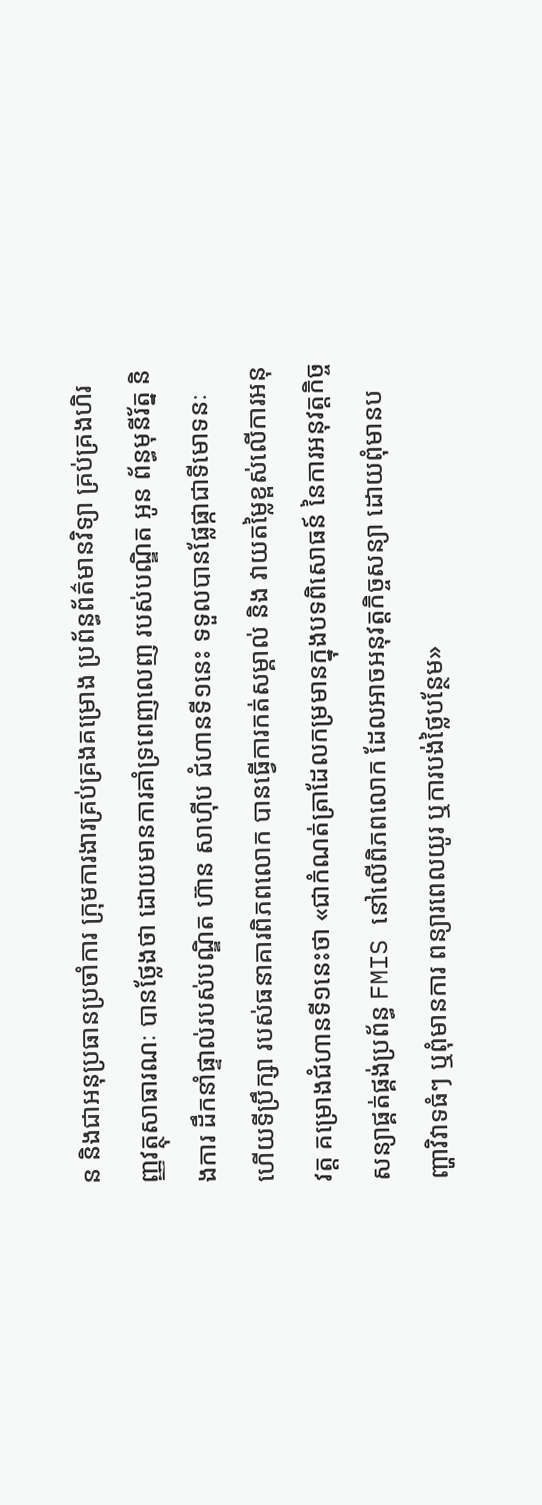ន និងជាអនុប្រធានប្រចាំការ ក្រុមការងារគ្រប់គ្រងគម្រោង ប្រព័ន្ធព័ត៌មានវិទ្យា គ្រប់គ្រងហិរញ្ញវត្ថុសាធារណៈ បានថ្លែងថា ដោយមានការគាំទ្រពេញលេញ របស់បណ្ឌិត អូន ព័ន្ធមុនីរ័ត្ន និងការ ដឹកនាំផ្ទាល់របស់បណ្ឌិត ហ៊ាន សាហ៊ីប ជំហានទី១នេះ ទទួលបានផ្លែផ្កាជាទីមោទនៈ ហើយទីប្រឹក្សា របស់ធនាគារពិភពលោក បានធ្វើការកត់សម្គាល់ និង វាយតម្លៃខ្ពស់លើការអនុវត្ត គម្រោងជំហានទី១នេះថា «ជាកំណត់ត្រាដែលកម្រមានក្នុងបទពិសោធន៍ នៃការអនុវត្តកិច្ចសន្យាផ្គត់ផ្គង់ប្រព័ន្ធ FMIS នៅលើពិភពលោក ដែលអាចអនុវត្តកិច្ចសន្យា ដោយពុំមានបញ្ហាវិវាទធំៗ ឬពុំមានការ ពន្យារពេលយូរ ឬការបង់ថ្លៃបន្ថែម»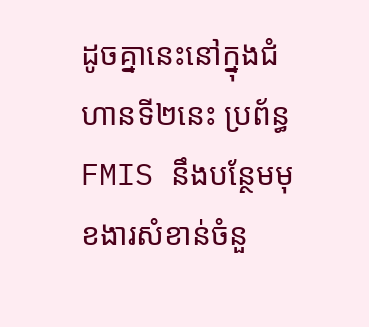ដូចគ្នានេះនៅក្នុងជំហានទី២នេះ ប្រព័ន្ធ FMIS នឹងបន្ថែមមុខងារសំខាន់ចំនួ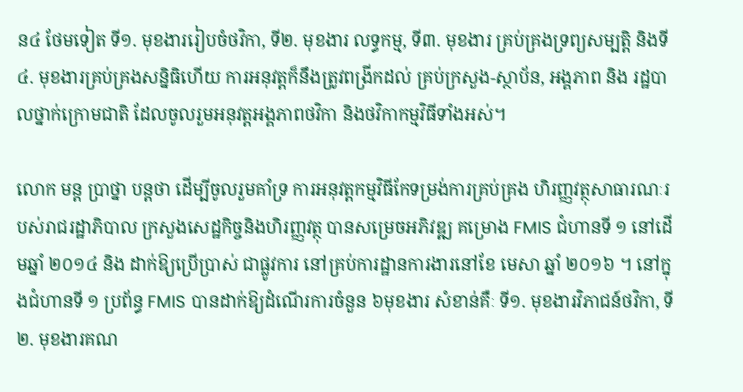ន៤ ថែមទៀត ទី១. មុខងាររៀបចំថវិកា, ទី២. មុខងារ លទ្ធកម្ម, ទី៣. មុខងារ គ្រប់គ្រងទ្រព្យសម្បត្តិ និងទី៤. មុខងារគ្រប់គ្រងសន្និធិហើយ ការអនុវត្តក៏នឹងត្រូវពង្រីកដល់ គ្រប់ក្រសួង-ស្ថាប័ន, អង្គភាព និង រដ្ឋបាលថ្នាក់ក្រោមជាតិ ដែលចូលរួមអនុវត្តអង្គភាពថវិកា និងថវិកាកម្មវិធីទាំងអស់។

លោក មន្ត ប្រាថ្នា បន្តថា ដើម្បីចូលរួមគាំទ្រ ការអនុវត្តកម្មវិធីកែទម្រង់ការគ្រប់គ្រង ហិរញ្ញវត្ថុសាធារណៈរបស់រាជរដ្ឋាភិបាល ក្រសួងសេដ្ឋកិច្ចនិងហិរញ្ញវត្ថុ បានសម្រេចអភិវឌ្ឍ គម្រោង FMIS ជំហានទី ១ នៅដើមឆ្នាំ ២០១៤ និង ដាក់ឱ្យប្រើប្រាស់ ជាផ្លូវការ នៅគ្រប់ការដ្ឋានការងារនៅខែ មេសា ឆ្នាំ ២០១៦ ។ នៅក្នុងជំហានទី ១ ប្រព័ន្ធ FMIS បានដាក់ឱ្យដំណើរការចំនួន ៦មុខងារ សំខាន់គឺៈ ទី១. មុខងារវិភាជន៍ថវិកា, ទី២. មុខងារគណ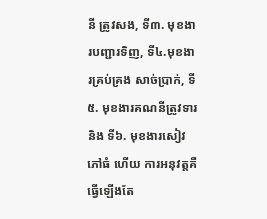នី ត្រូវសង, ទី៣. មុខងារបញ្ជារទិញ, ទី៤.មុខងារគ្រប់គ្រង សាច់ប្រាក់, ទី៥. មុខងារគណនីត្រូវទារ និង ទី៦. មុខងារសៀវភៅធំ ហើយ ការអនុវត្តគឺធ្វើឡើងតែ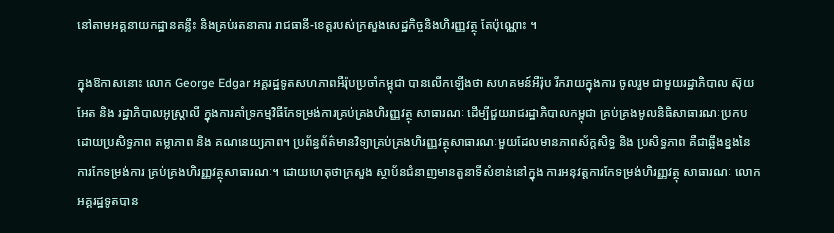នៅតាមអគ្គនាយកដ្ឋានគន្លឹះ និងគ្រប់រតនាគារ រាជធានី-ខេត្តរបស់ក្រសួងសេដ្ឋកិច្ចនិងហិរញ្ញវត្ថុ តែប៉ុណ្ណោះ ។

ក្នុងឱកាសនោះ លោក George Edgar អគ្គរដ្ឋទូតសហភាពអឺរ៉ុបប្រចាំកម្ពុជា បានលើកឡើងថា សហគមន៍អឺរ៉ុប រីករាយក្នុងការ ចូលរួម ជាមួយរដ្ឋាភិបាល ស៊ុយអែត និង រដ្ឋាភិបាលអូស្រ្តាលី ក្នុងការគាំទ្រកម្មវិធីកែទម្រង់ការគ្រប់គ្រងហិរញ្ញវត្ថុ សាធារណៈ ដើម្បីជួយរាជរដ្ឋាភិបាលកម្ពុជា គ្រប់គ្រងមូលនិធិសាធារណៈប្រកបដោយប្រសិទ្ធភាព តម្លាភាព និង គណនេយ្យភាព។ ប្រព័ន្ធព័ត៌មានវិទ្យាគ្រប់គ្រងហិរញ្ញវត្ថុសាធារណៈមួយដែលមានភាពស័ក្តសិទ្ធ និង ប្រសិទ្ធភាព គឺជាឆ្អឹងខ្នងនៃការកែទម្រង់ការ គ្រប់គ្រងហិរញ្ញវត្ថុសាធារណៈ។ ដោយហេតុថាក្រសួង ស្ថាប័នជំនាញមានតួនាទីសំខាន់នៅក្នុង ការអនុវត្តការកែទម្រង់ហិរញ្ញវត្ថុ សាធារណៈ លោកអគ្គរដ្ឋទូតបាន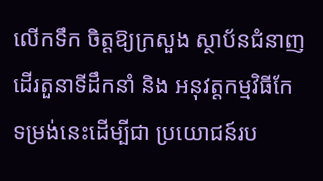លើកទឹក ចិត្តឱ្យក្រសួង ស្ថាប័នជំនាញដើរតួនាទីដឹកនាំ និង អនុវត្តកម្មវិធីកែទម្រង់នេះដើម្បីជា ប្រយោជន៍រប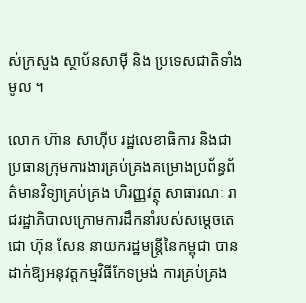ស់ក្រសួង ស្ថាប័នសាម៉ី និង ប្រទេសជាតិទាំងមូល ។

លោក ហ៊ាន សាហ៊ីប រដ្ឋលេខាធិការ និងជាប្រធានក្រុមការងារគ្រប់គ្រងគម្រោងប្រព័ន្ធព័ត៌មានវិទ្យាគ្រប់គ្រង ហិរញ្ញវត្ថុ សាធារណៈ រាជរដ្ឋាភិបាលក្រោមការដឹកនាំរបស់សម្តេចតេជោ ហ៊ុន សែន នាយករដ្ឋមន្រ្តីនៃកម្ពុជា បានដាក់ឱ្យអនុវត្តកម្មវិធីកែទម្រង់ ការគ្រប់គ្រង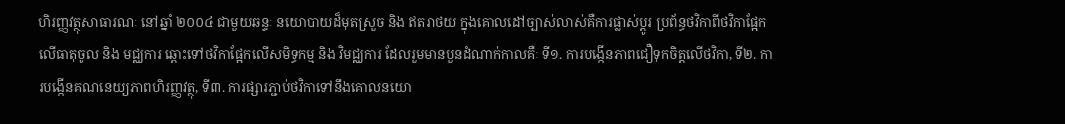ហិរញ្ញវត្ថុសាធារណៈ នៅឆ្នាំ ២០០៤ ជាមួយឆន្ទៈ នយោបាយដ៏មុតស្រួច និង ឥតរាថយ ក្នុងគោលដៅច្បាស់លាស់គឺការផ្លាស់ប្តូរ ប្រព័ន្ធថវិកាពីថវិកាផ្អែកលើធាតុចូល និង មជ្ឈការ ឆ្ពោះទៅថវិកាផ្អែកលើសមិទ្ធកម្ម និង វិមជ្ឈការ ដែលរួមមានបួនដំណាក់កាលគឺៈ ទី១. ការបង្កើនភាពជឿទុកចិត្តលើថវិកា, ទី២. ការបង្កើនគណនេយ្យភាពហិរញ្ញវត្ថុ, ទី៣. ការផ្សារភ្ជាប់ថវិកាទៅនឹងគោលនយោ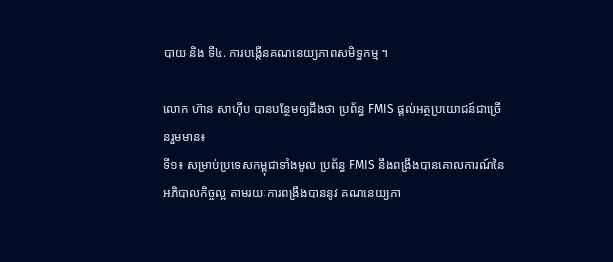បាយ និង ទី៤. ការបង្កើនគណនេយ្យភាពសមិទ្ធកម្ម ។

លោក ហ៊ាន សាហ៊ីប បានបន្ថែមឲ្យដឹងថា ប្រព័ន្ធ FMIS ផ្តល់អត្ថប្រយោជន៍ជាច្រើនរួមមាន៖
ទី១៖ សម្រាប់ប្រទេសកម្ពុជាទាំងមូល ប្រព័ន្ធ FMIS នឹងពង្រឹងបានគោលការណ៍នៃអភិបាលកិច្ចល្អ តាមរយៈការពង្រឹងបាននូវ គណនេយ្យភា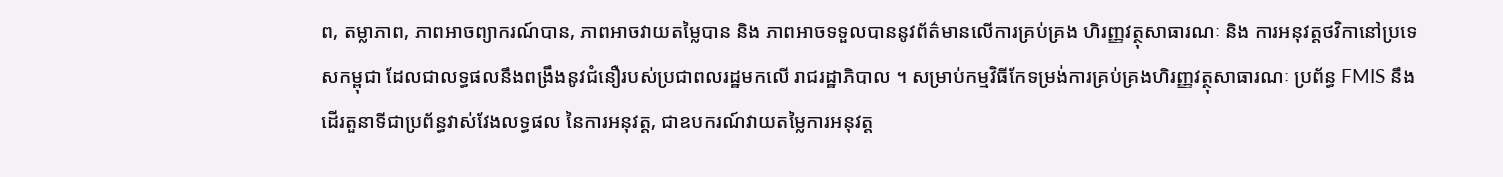ព, តម្លាភាព, ភាពអាចព្យាករណ៍បាន, ភាពអាចវាយតម្លៃបាន និង ភាពអាចទទួលបាននូវព័ត៌មានលើការគ្រប់គ្រង ហិរញ្ញវត្ថុសាធារណៈ និង ការអនុវត្តថវិកានៅប្រទេសកម្ពុជា ដែលជាលទ្ធផលនឹងពង្រឹងនូវជំនឿរបស់ប្រជាពលរដ្ឋមកលើ រាជរដ្ឋាភិបាល ។ សម្រាប់កម្មវិធីកែទម្រង់ការគ្រប់គ្រងហិរញ្ញវត្ថុសាធារណៈ ប្រព័ន្ធ FMIS នឹងដើរតួនាទីជាប្រព័ន្ធវាស់វែងលទ្ធផល នៃការអនុវត្ត, ជាឧបករណ៍វាយតម្លៃការអនុវត្ត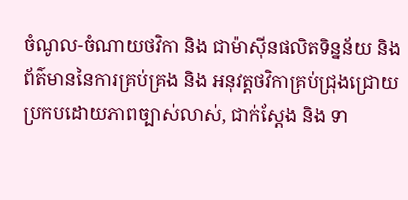ចំណូល-ចំណាយថវិកា និង ជាម៉ាស៊ីនផលិតទិន្នន័យ និង ព័ត៌មាននៃការគ្រប់គ្រង និង អនុវត្តថវិកាគ្រប់ជ្រុងជ្រោយ ប្រកបដោយភាពច្បាស់លាស់, ជាក់ស្ដែង និង ទា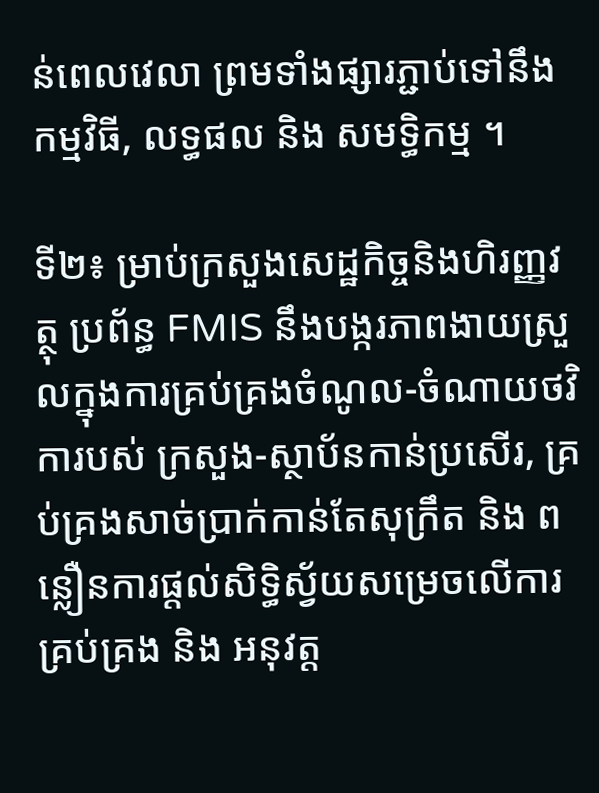ន់ពេលវេលា ព្រមទាំងផ្សារភ្ជាប់ទៅនឹងកម្មវិធី, លទ្ធផល និង សមទិ្ធកម្ម ។

ទី២៖ ម្រាប់ក្រសួងសេដ្ឋកិច្ចនិងហិរញ្ញវត្ថុ ប្រព័ន្ធ FMIS នឹងបង្ករភាពងាយស្រួលក្នុងការគ្រប់គ្រងចំណូល-ចំណាយថវិការបស់ ក្រសួង-ស្ថាប័នកាន់ប្រសើរ, គ្រប់គ្រងសាច់ប្រាក់កាន់តែសុក្រឹត និង ពន្លឿនការផ្តល់សិទ្ធិស្វ័យសម្រេចលើការគ្រប់គ្រង និង អនុវត្ត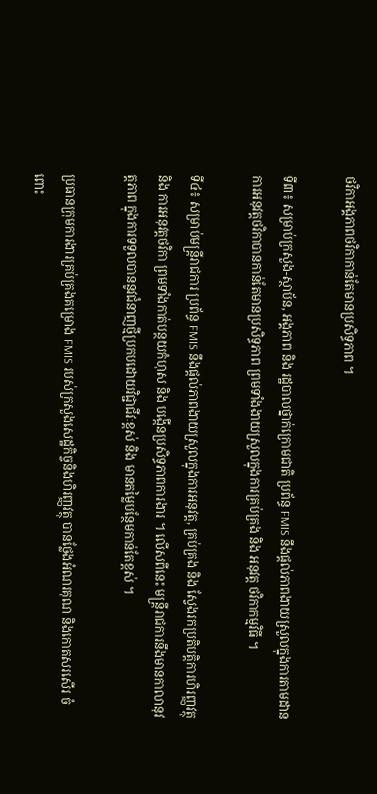ថវិកាអង្គភាពថវិកាកាន់តែមានប្រសិទ្ធភាព ។

ទី៣៖ សម្រាប់ក្រសួង-ស្ថាប័ន, អង្គភាព និង រដ្ឋបាលថ្នាក់ក្រោមជាតិ ប្រព័ន្ធ FMIS នឹងផ្តល់ភាពងាយស្រួលក្នុងការតាមដាន ការអនុវត្តថវិកាបានកាន់តែមានប្រសិទ្ធភាព ព្រមទាំងងាយស្រួលក្នុងការគ្រប់គ្រង និង អនុវត្ត ថវិកាកម្មវិធី ។

ទី៤៖ សម្រាប់មន្រ្តីរាជការ ប្រព័ន្ធ FMIS នឹងផ្តល់ភាពងាយស្រួលក្នុងការអនុវត្ត, គ្រប់គ្រង និង ស្វែងរកប្រតិបត្តិការហិរញ្ញវត្ថុ និង ការអនុវត្តថវិកា ព្រមទាំងកាត់បន្ថយកំហុស និង បង្កើនប្រសិទ្ធភាពការងារ ។ លើសពីនេះ មន្រ្តីរាជការនឹងមានកាលានុវត្ដភាព ក្នុងការទទួលបាននូវជំនាញថ្មីប្រកបដោយវិជ្ជាជីវៈខ្ពស់ និង មានតម្លៃបន្ថែមកាន់តែខ្ពស់ ។

ប្រធានក្រុមការងារគ្រប់គ្រងគម្រោង FMIS របស់ក្រសួងសេដ្ឋកិច្ចនិងហិរញ្ញវត្ថុ បានថ្លែងអំណរគុណ និងកោតសរសើរ ចំពោះ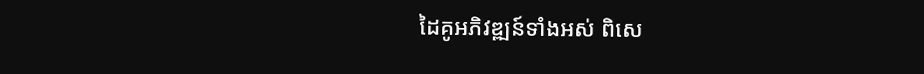ដៃគូអភិវឌ្ឍន៍ទាំងអស់ ពិសេ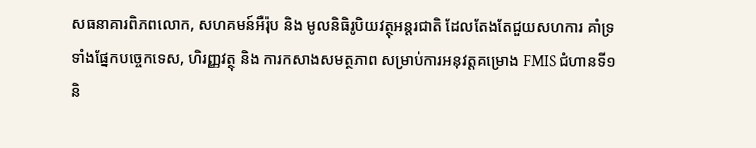សធនាគារពិភពលោក, សហគមន៍អឺរ៉ុប និង មូលនិធិរូបិយវត្ថុអន្តរជាតិ ដែលតែងតែជួយសហការ គាំទ្រទាំងផ្នែកបច្ចេកទេស, ហិរញ្ញវត្ថុ និង ការកសាងសមត្ថភាព សម្រាប់ការអនុវត្តគម្រោង FMIS ជំហានទី១ និ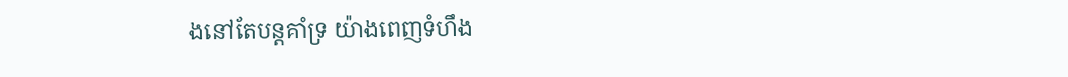ងនៅតែបន្តគាំទ្រ យ៉ាងពេញទំហឹង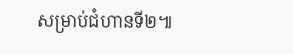សម្រាប់ជំហានទី២៕